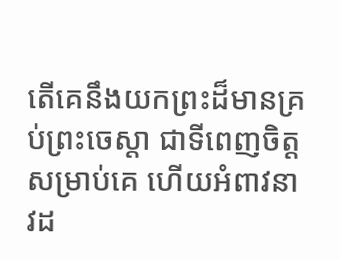តើគេនឹងយកព្រះដ៏មានគ្រប់ព្រះចេស្តា ជាទីពេញចិត្តសម្រាប់គេ ហើយអំពាវនាវដ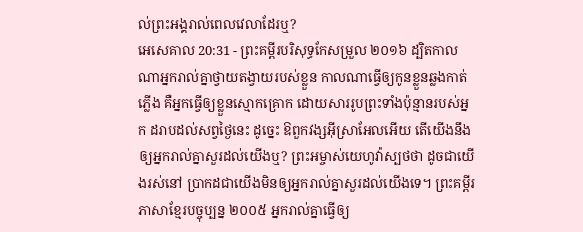ល់ព្រះអង្គរាល់ពេលវេលាដែរឬ?
អេសេគាល 20:31 - ព្រះគម្ពីរបរិសុទ្ធកែសម្រួល ២០១៦ ដ្បិតកាលណាអ្នករាល់គ្នាថ្វាយតង្វាយរបស់ខ្លួន កាលណាធ្វើឲ្យកូនខ្លួនឆ្លងកាត់ភ្លើង គឺអ្នកធ្វើឲ្យខ្លួនស្មោកគ្រោក ដោយសាររូបព្រះទាំងប៉ុន្មានរបស់អ្នក ដរាបដល់សព្វថ្ងៃនេះ ដូច្នេះ ឱពួកវង្សអ៊ីស្រាអែលអើយ តើយើងនឹងឲ្យអ្នករាល់គ្នាសួរដល់យើងឬ? ព្រះអម្ចាស់យេហូវ៉ាស្បថថា ដូចជាយើងរស់នៅ ប្រាកដជាយើងមិនឲ្យអ្នករាល់គ្នាសួរដល់យើងទេ។ ព្រះគម្ពីរភាសាខ្មែរបច្ចុប្បន្ន ២០០៥ អ្នករាល់គ្នាធ្វើឲ្យ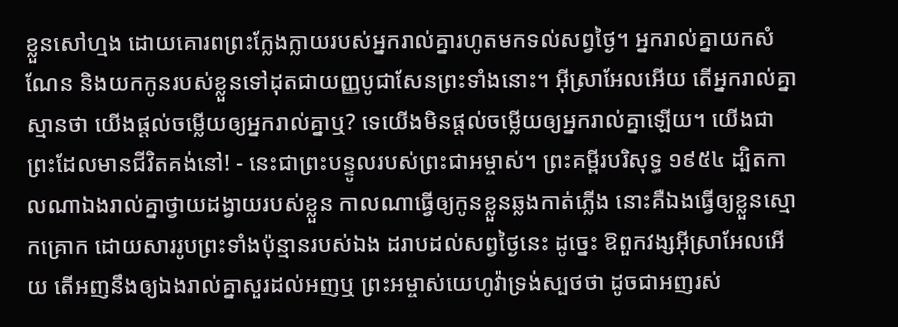ខ្លួនសៅហ្មង ដោយគោរពព្រះក្លែងក្លាយរបស់អ្នករាល់គ្នារហូតមកទល់សព្វថ្ងៃ។ អ្នករាល់គ្នាយកសំណែន និងយកកូនរបស់ខ្លួនទៅដុតជាយញ្ញបូជាសែនព្រះទាំងនោះ។ អ៊ីស្រាអែលអើយ តើអ្នករាល់គ្នាស្មានថា យើងផ្ដល់ចម្លើយឲ្យអ្នករាល់គ្នាឬ? ទេយើងមិនផ្ដល់ចម្លើយឲ្យអ្នករាល់គ្នាឡើយ។ យើងជាព្រះដែលមានជីវិតគង់នៅ! - នេះជាព្រះបន្ទូលរបស់ព្រះជាអម្ចាស់។ ព្រះគម្ពីរបរិសុទ្ធ ១៩៥៤ ដ្បិតកាលណាឯងរាល់គ្នាថ្វាយដង្វាយរបស់ខ្លួន កាលណាធ្វើឲ្យកូនខ្លួនឆ្លងកាត់ភ្លើង នោះគឺឯងធ្វើឲ្យខ្លួនស្មោកគ្រោក ដោយសាររូបព្រះទាំងប៉ុន្មានរបស់ឯង ដរាបដល់សព្វថ្ងៃនេះ ដូច្នេះ ឱពួកវង្សអ៊ីស្រាអែលអើយ តើអញនឹងឲ្យឯងរាល់គ្នាសួរដល់អញឬ ព្រះអម្ចាស់យេហូវ៉ាទ្រង់ស្បថថា ដូចជាអញរស់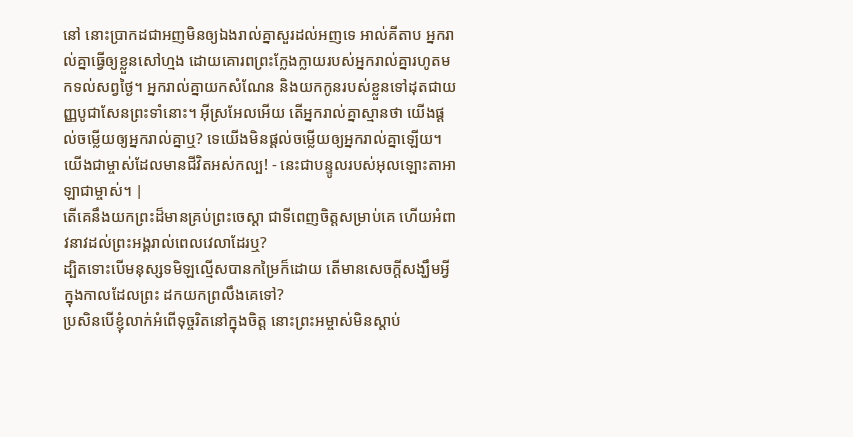នៅ នោះប្រាកដជាអញមិនឲ្យឯងរាល់គ្នាសួរដល់អញទេ អាល់គីតាប អ្នករាល់គ្នាធ្វើឲ្យខ្លួនសៅហ្មង ដោយគោរពព្រះក្លែងក្លាយរបស់អ្នករាល់គ្នារហូតមកទល់សព្វថ្ងៃ។ អ្នករាល់គ្នាយកសំណែន និងយកកូនរបស់ខ្លួនទៅដុតជាយញ្ញបូជាសែនព្រះទាំនោះ។ អ៊ីស្រអែលអើយ តើអ្នករាល់គ្នាស្មានថា យើងផ្ដល់ចម្លើយឲ្យអ្នករាល់គ្នាឬ? ទេយើងមិនផ្ដល់ចម្លើយឲ្យអ្នករាល់គ្នាឡើយ។ យើងជាម្ចាស់ដែលមានជីវិតអស់កល្ប! - នេះជាបន្ទូលរបស់អុលឡោះតាអាឡាជាម្ចាស់។ |
តើគេនឹងយកព្រះដ៏មានគ្រប់ព្រះចេស្តា ជាទីពេញចិត្តសម្រាប់គេ ហើយអំពាវនាវដល់ព្រះអង្គរាល់ពេលវេលាដែរឬ?
ដ្បិតទោះបើមនុស្សទមិឡល្មើសបានកម្រៃក៏ដោយ តើមានសេចក្ដីសង្ឃឹមអ្វី ក្នុងកាលដែលព្រះ ដកយកព្រលឹងគេទៅ?
ប្រសិនបើខ្ញុំលាក់អំពើទុច្ចរិតនៅក្នុងចិត្ត នោះព្រះអម្ចាស់មិនស្តាប់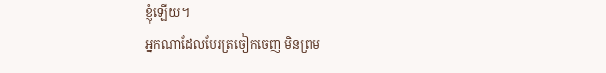ខ្ញុំឡើយ។
អ្នកណាដែលបែរត្រចៀកចេញ មិនព្រម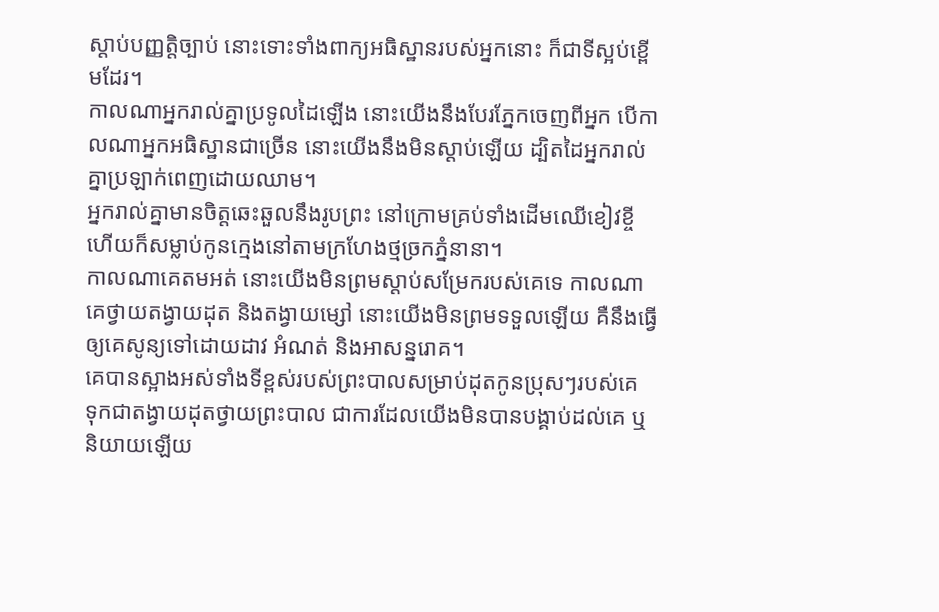ស្តាប់បញ្ញត្តិច្បាប់ នោះទោះទាំងពាក្យអធិស្ឋានរបស់អ្នកនោះ ក៏ជាទីស្អប់ខ្ពើមដែរ។
កាលណាអ្នករាល់គ្នាប្រទូលដៃឡើង នោះយើងនឹងបែរភ្នែកចេញពីអ្នក បើកាលណាអ្នកអធិស្ឋានជាច្រើន នោះយើងនឹងមិនស្តាប់ឡើយ ដ្បិតដៃអ្នករាល់គ្នាប្រឡាក់ពេញដោយឈាម។
អ្នករាល់គ្នាមានចិត្តឆេះឆួលនឹងរូបព្រះ នៅក្រោមគ្រប់ទាំងដើមឈើខៀវខ្ចី ហើយក៏សម្លាប់កូនក្មេងនៅតាមក្រហែងថ្មច្រកភ្នំនានា។
កាលណាគេតមអត់ នោះយើងមិនព្រមស្ដាប់សម្រែករបស់គេទេ កាលណាគេថ្វាយតង្វាយដុត និងតង្វាយម្សៅ នោះយើងមិនព្រមទទួលឡើយ គឺនឹងធ្វើឲ្យគេសូន្យទៅដោយដាវ អំណត់ និងអាសន្នរោគ។
គេបានស្អាងអស់ទាំងទីខ្ពស់របស់ព្រះបាលសម្រាប់ដុតកូនប្រុសៗរបស់គេ ទុកជាតង្វាយដុតថ្វាយព្រះបាល ជាការដែលយើងមិនបានបង្គាប់ដល់គេ ឬនិយាយឡើយ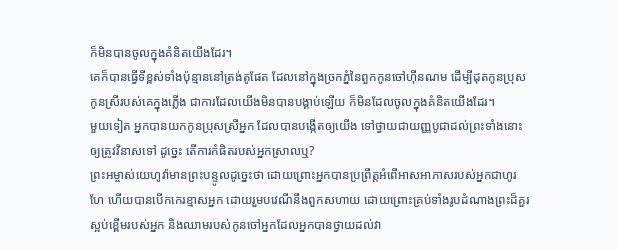ក៏មិនបានចូលក្នុងគំនិតយើងដែរ។
គេក៏បានធ្វើទីខ្ពស់ទាំងប៉ុន្មាននៅត្រង់តូផែត ដែលនៅក្នុងច្រកភ្នំនៃពួកកូនចៅហ៊ីនណម ដើម្បីដុតកូនប្រុសកូនស្រីរបស់គេក្នុងភ្លើង ជាការដែលយើងមិនបានបង្គាប់ឡើយ ក៏មិនដែលចូលក្នុងគំនិតយើងដែរ។
មួយទៀត អ្នកបានយកកូនប្រុសស្រីអ្នក ដែលបានបង្កើតឲ្យយើង ទៅថ្វាយជាយញ្ញបូជាដល់ព្រះទាំងនោះ ឲ្យត្រូវវិនាសទៅ ដូច្នេះ តើការកំផិតរបស់អ្នកស្រាលឬ?
ព្រះអម្ចាស់យេហូវ៉ាមានព្រះបន្ទូលដូច្នេះថា ដោយព្រោះអ្នកបានប្រព្រឹត្តអំពើអាសអាភាសរបស់អ្នកជាហូរហែ ហើយបានបើកកេរខ្មាសអ្នក ដោយរួមបវេណីនឹងពួកសហាយ ដោយព្រោះគ្រប់ទាំងរូបដំណាងព្រះដ៏គួរស្អប់ខ្ពើមរបស់អ្នក និងឈាមរបស់កូនចៅអ្នកដែលអ្នកបានថ្វាយដល់វា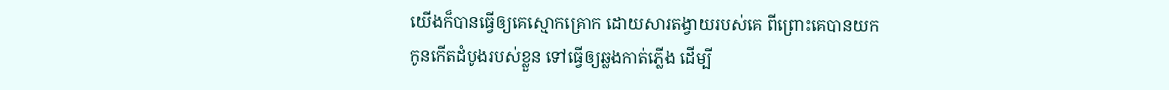យើងក៏បានធ្វើឲ្យគេស្មោកគ្រោក ដោយសារតង្វាយរបស់គេ ពីព្រោះគេបានយកកូនកើតដំបូងរបស់ខ្លួន ទៅធ្វើឲ្យឆ្លងកាត់ភ្លើង ដើម្បី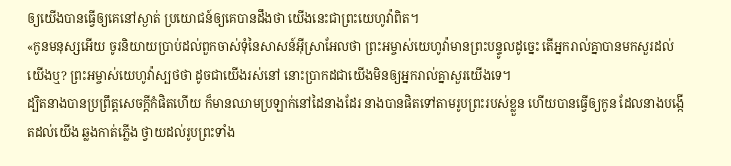ឲ្យយើងបានធ្វើឲ្យគេនៅស្ងាត់ ប្រយោជន៍ឲ្យគេបានដឹងថា យើងនេះជាព្រះយេហូវ៉ាពិត។
«កូនមនុស្សអើយ ចូរនិយាយប្រាប់ដល់ពួកចាស់ទុំនៃសាសន៍អ៊ីស្រាអែលថា ព្រះអម្ចាស់យេហូវ៉ាមានព្រះបន្ទូលដូច្នេះ តើអ្នករាល់គ្នាបានមកសួរដល់យើងឬ? ព្រះអម្ចាស់យេហូវ៉ាស្បថថា ដូចជាយើងរស់នៅ នោះប្រាកដជាយើងមិនឲ្យអ្នករាល់គ្នាសួរយើងទេ។
ដ្បិតនាងបានប្រព្រឹត្តសេចក្ដីកំផិតហើយ ក៏មានឈាមប្រឡាក់នៅដៃនាងដែរ នាងបានផិតទៅតាមរូបព្រះរបស់ខ្លួន ហើយបានធ្វើឲ្យកូន ដែលនាងបង្កើតដល់យើង ឆ្លងកាត់ភ្លើង ថ្វាយដល់រូបព្រះទាំង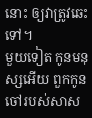នោះ ឲ្យវាត្រូវឆេះទៅ។
មួយទៀត កូនមនុស្សអើយ ពួកកូនចៅរបស់សាស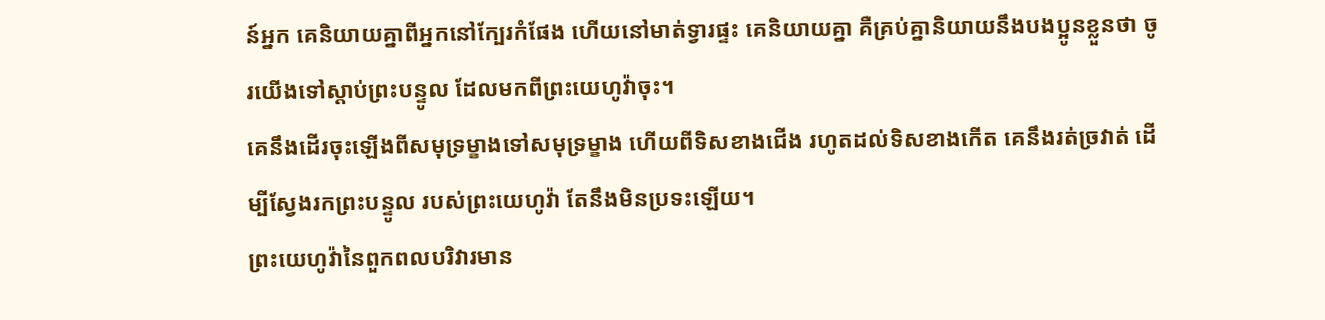ន៍អ្នក គេនិយាយគ្នាពីអ្នកនៅក្បែរកំផែង ហើយនៅមាត់ទ្វារផ្ទះ គេនិយាយគ្នា គឺគ្រប់គ្នានិយាយនឹងបងប្អូនខ្លួនថា ចូរយើងទៅស្តាប់ព្រះបន្ទូល ដែលមកពីព្រះយេហូវ៉ាចុះ។
គេនឹងដើរចុះឡើងពីសមុទ្រម្ខាងទៅសមុទ្រម្ខាង ហើយពីទិសខាងជើង រហូតដល់ទិសខាងកើត គេនឹងរត់ច្រវាត់ ដើម្បីស្វែងរកព្រះបន្ទូល របស់ព្រះយេហូវ៉ា តែនឹងមិនប្រទះឡើយ។
ព្រះយេហូវ៉ានៃពួកពលបរិវារមាន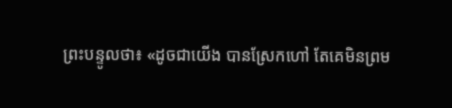ព្រះបន្ទូលថា៖ «ដូចជាយើង បានស្រែកហៅ តែគេមិនព្រម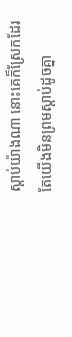ស្តាប់យ៉ាងណា នោះគេក៏ស្រែកដែរ តែយើងមិនព្រមស្តាប់ដូចគ្នា